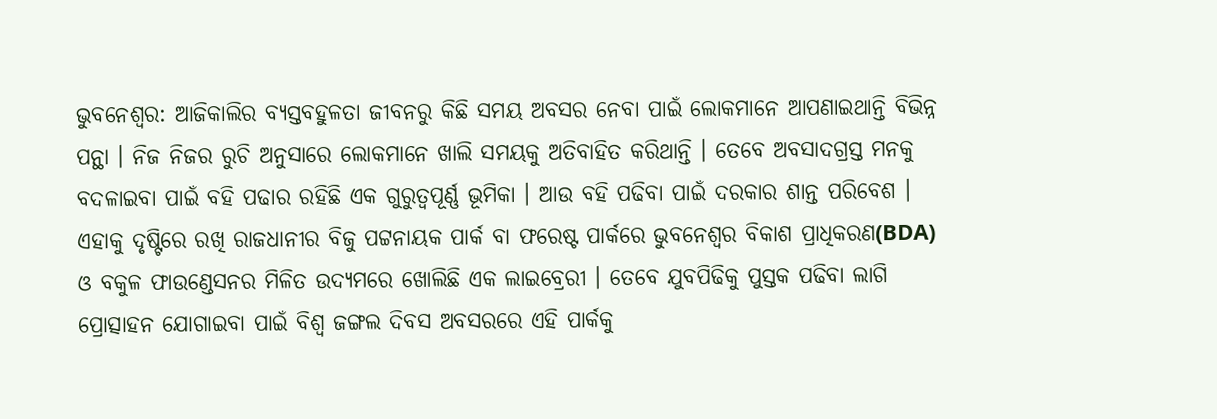ଭୁବନେଶ୍ବର: ଆଜିକାଲିର ବ୍ୟସ୍ତବହୁଳତା ଜୀବନରୁ କିଛି ସମୟ ଅବସର ନେବା ପାଇଁ ଲୋକମାନେ ଆପଣାଇଥାନ୍ତି ବିଭିନ୍ନ ପନ୍ଥା । ନିଜ ନିଜର ରୁଚି ଅନୁସାରେ ଲୋକମାନେ ଖାଲି ସମୟକୁ ଅତିବାହିତ କରିଥାନ୍ତି । ତେବେ ଅବସାଦଗ୍ରସ୍ତ ମନକୁ ବଦଳାଇବା ପାଇଁ ବହି ପଢାର ରହିଛି ଏକ ଗୁରୁତ୍ବପୂର୍ଣ୍ଣ ଭୂମିକା । ଆଉ ବହି ପଢିବା ପାଇଁ ଦରକାର ଶାନ୍ତ ପରିବେଶ । ଏହାକୁ ଦୃଷ୍ଟିରେ ରଖି ରାଜଧାନୀର ବିଜୁ ପଟ୍ଟନାୟକ ପାର୍କ ବା ଫରେଷ୍ଟ ପାର୍କରେ ଭୁବନେଶ୍ୱର ବିକାଶ ପ୍ରାଧିକରଣ(BDA) ଓ ବକୁଳ ଫାଉଣ୍ଡେସନର ମିଳିତ ଉଦ୍ୟମରେ ଖୋଲିଛି ଏକ ଲାଇବ୍ରେରୀ । ତେବେ ଯୁବପିଢିକୁ ପୁସ୍ତକ ପଢିବା ଲାଗି ପ୍ରୋତ୍ସାହନ ଯୋଗାଇବା ପାଇଁ ବିଶ୍ବ ଜଙ୍ଗଲ ଦିବସ ଅବସରରେ ଏହି ପାର୍କକୁ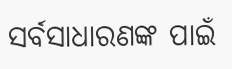ସର୍ବସାଧାରଣଙ୍କ ପାଇଁ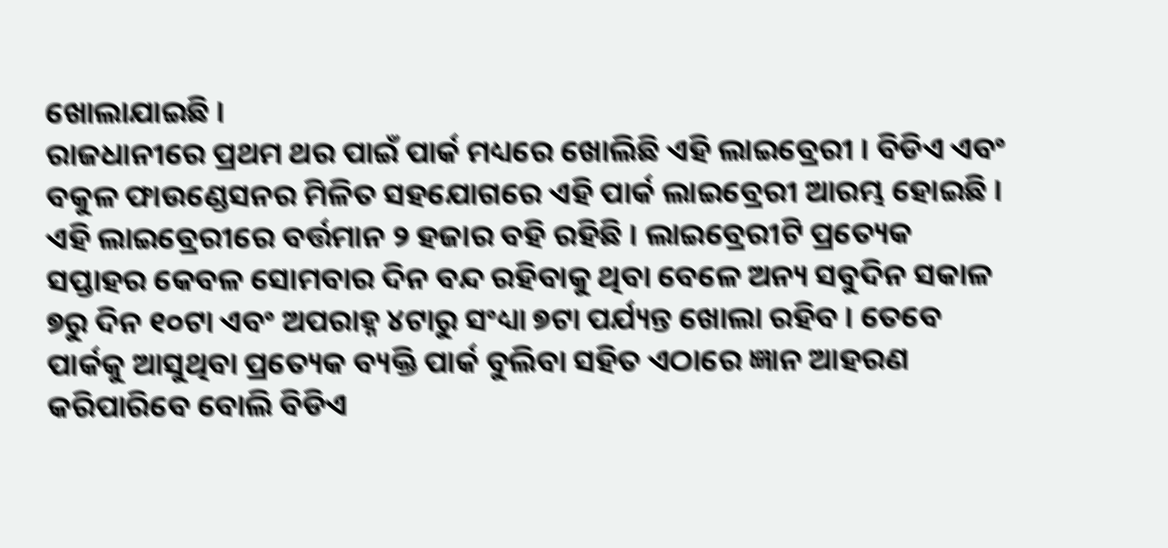ଖୋଲାଯାଇଛି ।
ରାଜଧାନୀରେ ପ୍ରଥମ ଥର ପାଇଁ ପାର୍କ ମଧ୍ୟରେ ଖୋଲିଛି ଏହି ଲାଇବ୍ରେରୀ । ବିଡିଏ ଏବଂ ବକୁଳ ଫାଉଣ୍ଡେସନର ମିଳିତ ସହଯୋଗରେ ଏହି ପାର୍କ ଲାଇବ୍ରେରୀ ଆରମ୍ଭ ହୋଇଛି । ଏହି ଲାଇବ୍ରେରୀରେ ବର୍ତ୍ତମାନ ୨ ହଜାର ବହି ରହିଛି । ଲାଇବ୍ରେରୀଟି ପ୍ରତ୍ୟେକ ସପ୍ତାହର କେବଳ ସୋମବାର ଦିନ ବନ୍ଦ ରହିବାକୁ ଥିବା ବେଳେ ଅନ୍ୟ ସବୁଦିନ ସକାଳ ୭ରୁ ଦିନ ୧୦ଟା ଏବଂ ଅପରାହ୍ନ ୪ଟାରୁ ସଂଧ୍ୟା ୭ଟା ପର୍ଯ୍ୟନ୍ତ ଖୋଲା ରହିବ । ତେବେ ପାର୍କକୁ ଆସୁଥିବା ପ୍ରତ୍ୟେକ ବ୍ୟକ୍ତି ପାର୍କ ବୁଲିବା ସହିତ ଏଠାରେ ଜ୍ଞାନ ଆହରଣ କରିପାରିବେ ବୋଲି ବିଡିଏ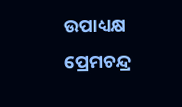ଉପାଧ୍ୟକ୍ଷ ପ୍ରେମଚନ୍ଦ୍ର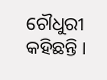ଚୌଧୁରୀ କହିଛନ୍ତି ।